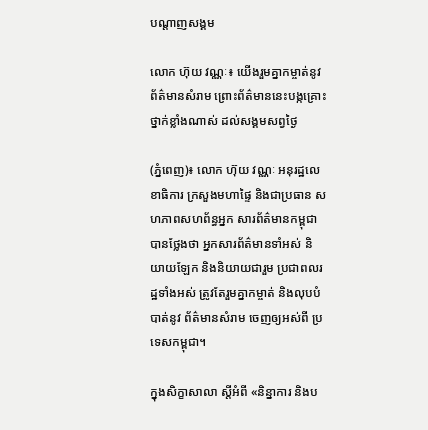បណ្តាញសង្គម

លោក ហ៊ុយ វណ្ណៈ៖ យើងរួមគ្នាកម្ចាត់នូវព័ត៌មានសំរាម ព្រោះព័ត៌មាននេះបង្កគ្រោះថ្នាក់ខ្លាំងណាស់ ដល់សង្គមសព្វថ្ងៃ

(ភ្នំពេញ)៖ លោក ហ៊ុយ វណ្ណៈ អនុរដ្ឋលេខាធិការ ក្រសួងមហាផ្ទៃ និងជាប្រធាន សហភាពសហព័ន្ធអ្នក សារព័ត៌មានកម្ពុជា បានថ្លែងថា អ្នកសារព័ត៌មានទាំអស់ និយាយឡែក និងនិយាយជារួម ប្រជាពលរដ្ឋទាំងអស់ ត្រូវតែរួមគ្នាកម្ចាត់ និងលុបបំបាត់នូវ ព័ត៌មានសំរាម ចេញឲ្យអស់ពី ប្រទេសកម្ពុជា។

ក្នុងសិក្ខាសាលា ស្តីអំពី «និន្នាការ និងប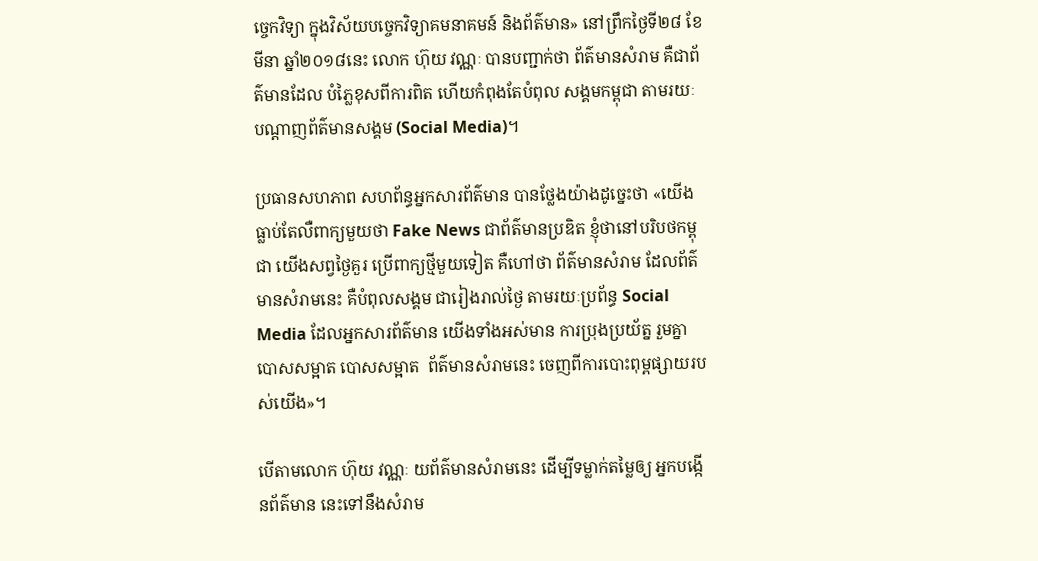ច្ចេកវិទ្យា ក្នុងវិស័យបច្ចេកវិទ្យាគមនាគមន៍ និងព័ត៌មាន» នៅព្រឹកថ្ងៃទី២៨ ខែមីនា ឆ្នាំ២០១៨នេះ លោក ហ៊ុយ វណ្ណៈ បានបញ្ជាក់ថា ព័ត៌មានសំរាម គឺជាព័ត៌មានដែល បំភ្លៃខុសពីការពិត ហើយកំពុងតែបំពុល សង្គមកម្ពុជា តាមរយៈបណ្ដាញព័ត៌មានសង្គម (Social Media)។

ប្រធានសហភាព សហព័ន្ធអ្នកសារព័ត៌មាន បានថ្លែងយ៉ាងដូច្នេះថា «យើងធ្លាប់តែលឺពាក្យមួយថា Fake News ជាព័ត៌មានប្រឌិត ខ្ញុំថានៅបរិបថកម្ពុជា យើងសព្វថ្ងៃគួរ ប្រើពាក្យថ្មីមួយទៀត គឺហៅថា ព័ត៌មានសំរាម ដែលព័ត៌មានសំរាមនេះ គឺបំពុលសង្គម ជារៀងរាល់ថ្ងៃ តាមរយៈប្រព័ន្ធ Social Media ដែលអ្នកសារព័ត៌មាន យើងទាំងអស់មាន ការប្រុងប្រយ័ត្ន រួមគ្នាបោសសម្អាត បោសសម្អាត  ព័ត៌មានសំរាមនេះ ចេញពីការបោះពុម្ពផ្សាយរបស់យើង»។

បើតាមលោក ហ៊ុយ វណ្ណៈ យព័ត៌មានសំរាមនេះ ដើម្បីទម្លាក់តម្លៃឲ្យ អ្នកបង្កើនព័ត៌មាន នេះទៅនឹងសំរាម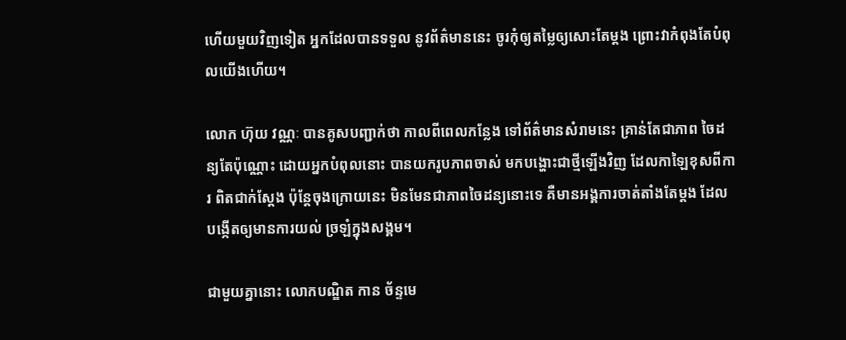ហើយមួយវិញទៀត អ្នកដែលបានទទួល នូវព័ត៌មាននេះ ចូរកុំឲ្យតម្លៃឲ្យសោះតែម្ដង ព្រោះវាកំពុងតែបំពុលយើងហើយ។

លោក ហ៊ុយ វណ្ណៈ បានគូសបញ្ជាក់ថា កាលពីពេលកន្លែង ទៅព័ត៌មានសំរាមនេះ គ្រាន់តែជាភាព ចៃដន្យតែប៉ុណ្ណោះ ដោយអ្នកបំពុលនោះ បានយករូបភាពចាស់ មកបង្ហោះជាថ្មីឡើងវិញ ដែលកាឡៃខុសពីការ ពិតជាក់ស្ដែង ប៉ុន្ដែចុងក្រោយនេះ មិនមែនជាភាពចៃដន្យនោះទេ គឺមានអង្គការចាត់តាំងតែម្ដង ដែលបង្កើតឲ្យមានការយល់ ច្រឡំក្នុងសង្គម។

ជាមួយគ្នានោះ លោកបណ្ឌិត កាន ច័ន្ទមេ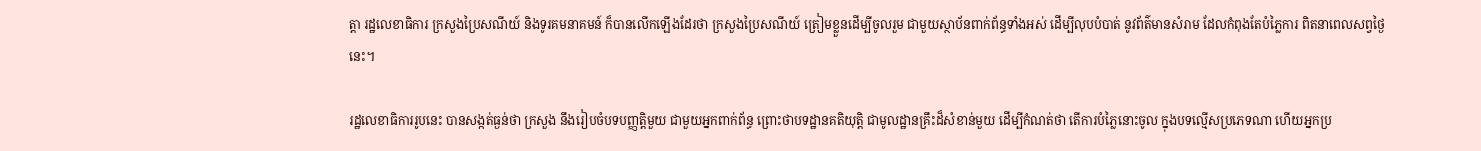ត្តា រដ្ឋលេខាធិការ ក្រសួងប្រៃសណីយ៍ និងទូរគមនាគមន៍ ក៏បានលើកឡើងដែរថា ក្រសួងប្រៃសណីយ៍ ត្រៀមខ្លួនដើម្បីចូលរួម ជាមួយស្ថាប័នពាក់ព័ន្ធទាំងអស់ ដើម្បីលុបបំបាត់ នូវព័ត៌មានសំរាម ដែលកំពុងតែបំភ្លៃការ ពិតនាពេលសព្វថ្ងៃនេះ។

រដ្ឋលេខាធិការរូបនេះ បានសង្កត់ធ្ងន់ថា ក្រសួង នឹងរៀបចំបទបញ្ញត្តិមួយ ជាមួយអ្នកពាក់ព័ន្ធ ព្រោះថាបទដ្ឋានគតិយុត្តិ ជាមូលដ្ឋានគ្រឹះដ៏សំខាន់មួយ ដើម្បីកំណត់ថា តើការបំភ្លៃនោះចូល ក្នុងបទល្មើសប្រភេទណា ហើយអ្នកប្រ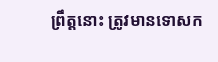ព្រឹត្តនោះ ត្រូវមានទោសក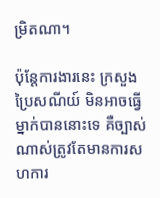ម្រិតណា។

ប៉ុន្ដែការងារនេះ ក្រសួងប្រៃសណីយ៍ មិនអាចធ្វើម្នាក់បាននោះទេ គឺច្បាស់ណាស់ត្រូវតែមានការសហការ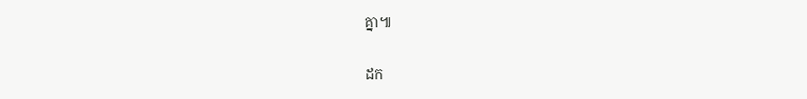គ្នា៕

ដក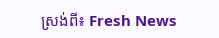ស្រង់ពី៖ Fresh News